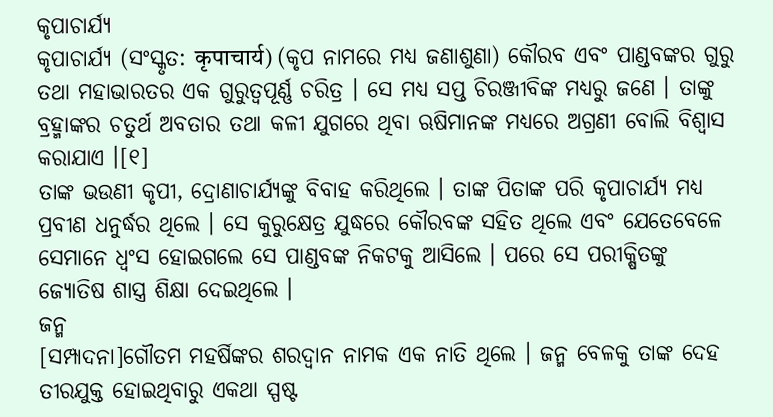କୃପାଚାର୍ଯ୍ୟ
କୃପାଚାର୍ଯ୍ୟ (ସଂସ୍କୃତ: कृपाचार्य) (କୃପ ନାମରେ ମଧ୍ୟ ଜଣାଶୁଣା) କୌରବ ଏବଂ ପାଣ୍ଡବଙ୍କର ଗୁରୁ ତଥା ମହାଭାରତର ଏକ ଗୁରୁତ୍ୱପୂର୍ଣ୍ଣ ଚରିତ୍ର । ସେ ମଧ୍ୟ ସପ୍ତ ଚିରଞ୍ଜୀବିଙ୍କ ମଧ୍ୟରୁ ଜଣେ । ତାଙ୍କୁ ବ୍ରହ୍ମାଙ୍କର ଚତୁର୍ଥ ଅବତାର ତଥା କଳୀ ଯୁଗରେ ଥିବା ଋଷିମାନଙ୍କ ମଧ୍ୟରେ ଅଗ୍ରଣୀ ବୋଲି ବିଶ୍ୱାସ କରାଯାଏ ।[୧]
ତାଙ୍କ ଭଉଣୀ କୃପୀ, ଦ୍ରୋଣାଚାର୍ଯ୍ୟଙ୍କୁ ବିବାହ କରିଥିଲେ । ତାଙ୍କ ପିତାଙ୍କ ପରି କୃପାଚାର୍ଯ୍ୟ ମଧ୍ୟ ପ୍ରବୀଣ ଧନୁର୍ଦ୍ଧର ଥିଲେ । ସେ କୁରୁକ୍ଷେତ୍ର ଯୁଦ୍ଧରେ କୌରବଙ୍କ ସହିତ ଥିଲେ ଏବଂ ଯେତେବେଳେ ସେମାନେ ଧ୍ୱଂସ ହୋଇଗଲେ ସେ ପାଣ୍ଡବଙ୍କ ନିକଟକୁ ଆସିଲେ । ପରେ ସେ ପରୀକ୍ଷିତଙ୍କୁ ଜ୍ୟୋତିଷ ଶାସ୍ତ୍ର ଶିକ୍ଷା ଦେଇଥିଲେ ।
ଜନ୍ମ
[ସମ୍ପାଦନା]ଗୌତମ ମହର୍ଷିଙ୍କର ଶରଦ୍ୱାନ ନାମକ ଏକ ନାତି ଥିଲେ । ଜନ୍ମ ବେଳକୁ ତାଙ୍କ ଦେହ ତୀରଯୁକ୍ତ ହୋଇଥିବାରୁ ଏକଥା ସ୍ପଷ୍ଟ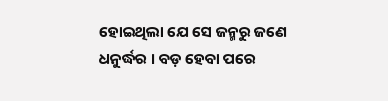ହୋଇଥିଲା ଯେ ସେ ଜନ୍ମରୁ ଜଣେ ଧନୁର୍ଦ୍ଧର । ବଡ଼ ହେବା ପରେ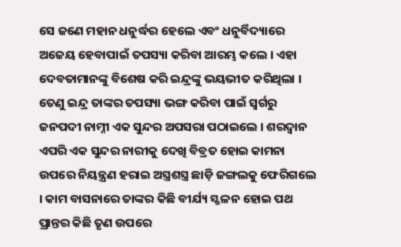ସେ ଜଣେ ମହାନ ଧନୁର୍ଦ୍ଧର ହେଲେ ଏବଂ ଧନୁର୍ବିଦ୍ୟାରେ ଅଜେୟ ହେବାପାଇଁ ତପସ୍ୟା କରିବା ଆରମ୍ଭ କଲେ । ଏହା ଦେବତାମାନଙ୍କୁ ବିଶେଷ କରି ଇନ୍ଦ୍ରଙ୍କୁ ଭୟଭୀତ କରିଥିଲା । ତେଣୁ ଇନ୍ଦ୍ର ତାଙ୍କର ତପସ୍ୟା ଭଙ୍ଗ କରିବା ପାଇଁ ସ୍ୱର୍ଗରୁ ଜନପଦୀ ନାମ୍ନୀ ଏକ ସୁନ୍ଦର ଅପସରା ପଠାଇଲେ । ଶରଦ୍ୱାନ ଏପରି ଏକ ସୁନ୍ଦର ନାରୀକୁ ଦେଖି ବିବ୍ରତ ହୋଇ କାମନା ଉପରେ ନିୟନ୍ତ୍ରଣ ହରାଇ ଅସ୍ତ୍ରଶସ୍ତ୍ର ଛାଡ଼ି ଜଙ୍ଗଲକୁ ଫେରିଗଲେ । କାମ ବାସନାରେ ତାଙ୍କର କିଛି ବୀର୍ଯ୍ୟ ସ୍ଖଳନ ହୋଇ ପଥ ପ୍ରାନ୍ତର କିଛି ତୃଣ ଉପରେ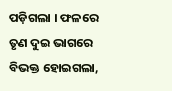ପଡ଼ିଗଲା । ଫଳରେ ତୃଣ ଦୁଇ ଭାଗରେ ବିଭକ୍ତ ହୋଇଗଲା,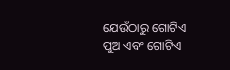ଯେଉଁଠାରୁ ଗୋଟିଏ ପୁଅ ଏବଂ ଗୋଟିଏ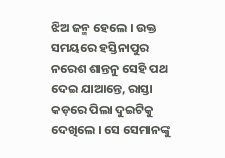ଝିଅ ଜନ୍ମ ହେଲେ । ଉକ୍ତ ସମୟରେ ହସ୍ତିନାପୁର ନରେଶ ଶାନ୍ତନୁ ସେହି ପଥ ଦେଇ ଯାଆନ୍ତେ, ରାସ୍ତା କଡ଼ରେ ପିଲା ଦୁଇଟିକୁ ଦେଖିଲେ । ସେ ସେମାନଙ୍କୁ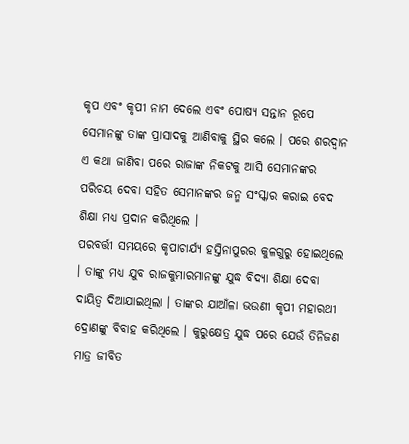କୃପ ଏବଂ କୃପୀ ନାମ ଦେଲେ ଏବଂ ପୋଷ୍ୟ ସନ୍ତାନ ରୂପେ ସେମାନଙ୍କୁ ତାଙ୍କ ପ୍ରାସାଦକୁ ଆଣିବାକୁ ସ୍ଥିର କଲେ । ପରେ ଶରଦ୍ୱାନ ଏ କଥା ଜାଣିବା ପରେ ରାଜାଙ୍କ ନିକଟକୁ ଆସି ସେମାନଙ୍କର ପରିଚୟ ଦେବା ସହିତ ସେମାନଙ୍କର ଜନ୍ମ ସଂସ୍କାର କରାଇ ବେଦ ଶିକ୍ଷା ମଧ୍ୟ ପ୍ରଦାନ କରିଥିଲେ ।
ପରବର୍ତ୍ତୀ ସମୟରେ କୃପାଚାର୍ଯ୍ୟ ହସ୍ତିନାପୁରର କୁଳଗୁରୁ ହୋଇଥିଲେ । ତାଙ୍କୁ ମଧ୍ୟ ଯୁବ ରାଜକୁମାରମାନଙ୍କୁ ଯୁଦ୍ଧ ବିଦ୍ୟା ଶିକ୍ଷା ଦେବା ଦାୟିତ୍ୱ ଦିଆଯାଇଥିଲା । ତାଙ୍କର ଯାଆଁଳା ଭଉଣୀ କୃପୀ ମହାରଥୀ ଦ୍ରୋଣଙ୍କୁ ବିବାହ କରିଥିଲେ । କୁରୁକ୍ଷେତ୍ର ଯୁଦ୍ଧ ପରେ ଯେଉଁ ତିନିଜଣ ମାତ୍ର ଜୀବିତ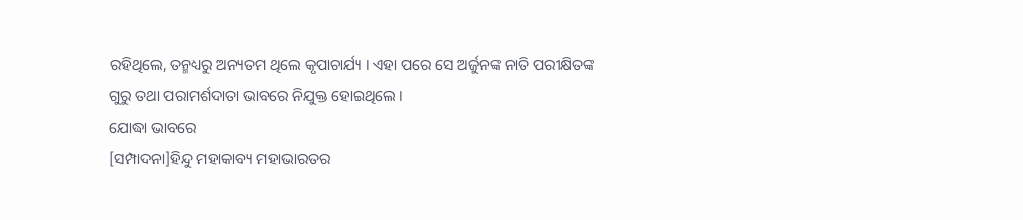ରହିଥିଲେ, ତନ୍ମଧ୍ୟରୁ ଅନ୍ୟତମ ଥିଲେ କୃପାଚାର୍ଯ୍ୟ । ଏହା ପରେ ସେ ଅର୍ଜୁନଙ୍କ ନାତି ପରୀକ୍ଷିତଙ୍କ ଗୁରୁ ତଥା ପରାମର୍ଶଦାତା ଭାବରେ ନିଯୁକ୍ତ ହୋଇଥିଲେ ।
ଯୋଦ୍ଧା ଭାବରେ
[ସମ୍ପାଦନା]ହିନ୍ଦୁ ମହାକାବ୍ୟ ମହାଭାରତର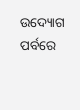ଉଦ୍ୟୋଗ ପର୍ବରେ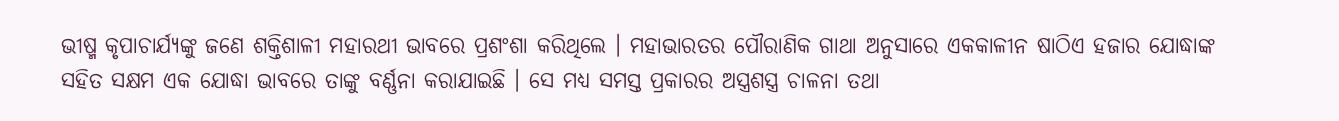ଭୀଷ୍ମ କୃପାଚାର୍ଯ୍ୟଙ୍କୁ ଜଣେ ଶକ୍ତିଶାଳୀ ମହାରଥୀ ଭାବରେ ପ୍ରଶଂଶା କରିଥିଲେ । ମହାଭାରତର ପୌରାଣିକ ଗାଥା ଅନୁସାରେ ଏକକାଳୀନ ଷାଠିଏ ହଜାର ଯୋଦ୍ଧାଙ୍କ ସହିତ ସକ୍ଷମ ଏକ ଯୋଦ୍ଧା ଭାବରେ ତାଙ୍କୁ ବର୍ଣ୍ଣନା କରାଯାଇଛି । ସେ ମଧ୍ୟ ସମସ୍ତ ପ୍ରକାରର ଅସ୍ତ୍ରଶସ୍ତ୍ର ଚାଳନା ତଥା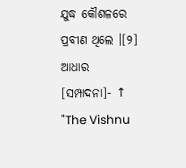ଯୁଦ୍ଧ କୌଶଳରେ ପ୍ରବୀଣ ଥିଲେ ।[୨]
ଆଧାର
[ସମ୍ପାଦନା]- ↑ "The Vishnu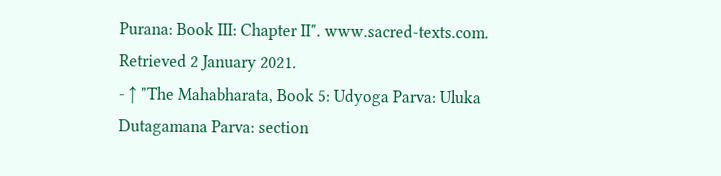Purana: Book III: Chapter II". www.sacred-texts.com. Retrieved 2 January 2021.
- ↑ "The Mahabharata, Book 5: Udyoga Parva: Uluka Dutagamana Parva: section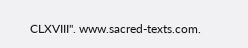CLXVIII". www.sacred-texts.com.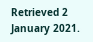Retrieved 2 January 2021.